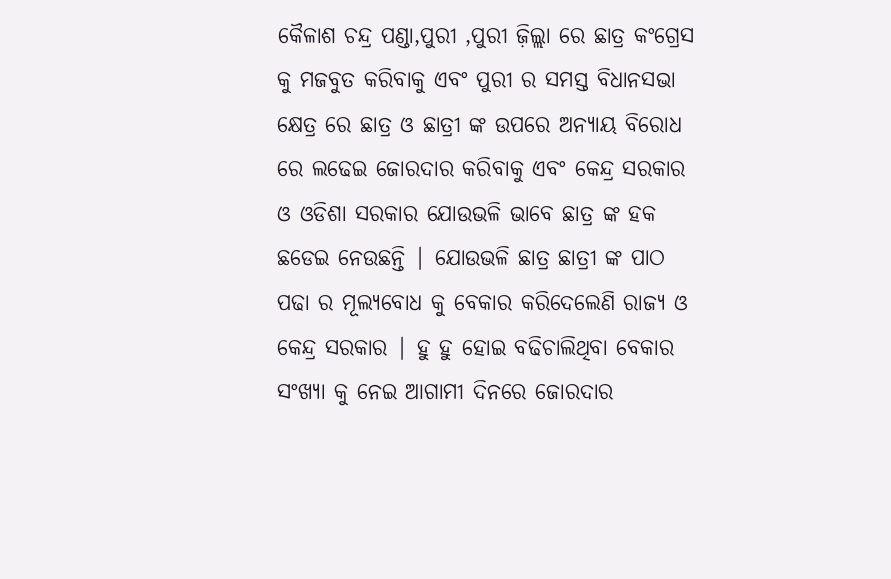କୈଳାଶ ଚନ୍ଦ୍ର ପଣ୍ଡା,ପୁରୀ ,ପୁରୀ ଜ଼ିଲ୍ଲା ରେ ଛାତ୍ର କଂଗ୍ରେସ କୁ ମଜବୁତ କରିବାକୁ ଏବଂ ପୁରୀ ର ସମସ୍ତ ବିଧାନସଭା କ୍ଷେତ୍ର ରେ ଛାତ୍ର ଓ ଛାତ୍ରୀ ଙ୍କ ଉପରେ ଅନ୍ୟାୟ ବିରୋଧ ରେ ଲଢେଇ ଜୋରଦାର କରିବାକୁ ଏବଂ କେନ୍ଦ୍ର ସରକାର ଓ ଓଡିଶା ସରକାର ଯୋଉଭଳି ଭାବେ ଛାତ୍ର ଙ୍କ ହକ ଛଡେଇ ନେଉଛନ୍ତି | ଯୋଉଭଳି ଛାତ୍ର ଛାତ୍ରୀ ଙ୍କ ପାଠ ପଢା ର ମୂଲ୍ୟବୋଧ କୁ ବେକାର କରିଦେଲେଣି ରାଜ୍ୟ ଓ କେନ୍ଦ୍ର ସରକାର | ହୁ ହୁ ହୋଇ ବଢିଚାଲିଥିବା ବେକାର ସଂଖ୍ୟା କୁ ନେଇ ଆଗାମୀ ଦିନରେ ଜୋରଦାର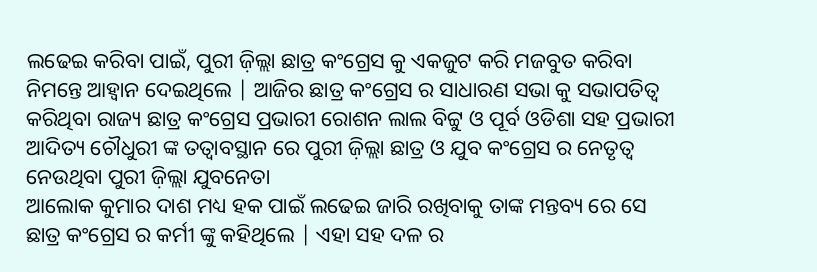ଲଢେଇ କରିବା ପାଇଁ, ପୁରୀ ଜ଼ିଲ୍ଲା ଛାତ୍ର କଂଗ୍ରେସ କୁ ଏକଜୁଟ କରି ମଜବୁତ କରିବା ନିମନ୍ତେ ଆହ୍ୱାନ ଦେଇଥିଲେ | ଆଜିର ଛାତ୍ର କଂଗ୍ରେସ ର ସାଧାରଣ ସଭା କୁ ସଭାପତିତ୍ୱ କରିଥିବା ରାଜ୍ୟ ଛାତ୍ର କଂଗ୍ରେସ ପ୍ରଭାରୀ ରୋଶନ ଲାଲ ବିଟ୍ଟୁ ଓ ପୂର୍ବ ଓଡିଶା ସହ ପ୍ରଭାରୀ ଆଦିତ୍ୟ ଚୌଧୁରୀ ଙ୍କ ତତ୍ଵାବସ୍ଥାନ ରେ ପୁରୀ ଜ଼ିଲ୍ଲା ଛାତ୍ର ଓ ଯୁବ କଂଗ୍ରେସ ର ନେତୃତ୍ୱ ନେଉଥିବା ପୁରୀ ଜ଼ିଲ୍ଲା ଯୁବନେତା
ଆଲୋକ କୁମାର ଦାଶ ମଧ୍ୟ ହକ ପାଇଁ ଲଢେଇ ଜାରି ରଖିବାକୁ ତାଙ୍କ ମନ୍ତବ୍ୟ ରେ ସେ ଛାତ୍ର କଂଗ୍ରେସ ର କର୍ମୀ ଙ୍କୁ କହିଥିଲେ | ଏହା ସହ ଦଳ ର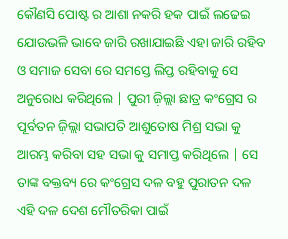କୌଣସି ପୋଷ୍ଟ ର ଆଶା ନକରି ହକ ପାଇଁ ଲଢେଇ ଯୋଉଭଳି ଭାବେ ଜାରି ରଖାଯାଇଛି ଏହା ଜାରି ରହିବ ଓ ସମାଜ ସେବା ରେ ସମସ୍ତେ ଲିପ୍ତ ରହିବାକୁ ସେ ଅନୁରୋଧ କରିଥିଲେ | ପୁରୀ ଜ଼ିଲ୍ଲା ଛାତ୍ର କଂଗ୍ରେସ ର ପୂର୍ବତନ ଜ଼ିଲ୍ଲା ସଭାପତି ଆଶୁତୋଷ ମିଶ୍ର ସଭା କୁ ଆରମ୍ଭ କରିବା ସହ ସଭା କୁ ସମାପ୍ତ କରିଥିଲେ | ସେ ତାଙ୍କ ବକ୍ତବ୍ୟ ରେ କଂଗ୍ରେସ ଦଳ ବହୁ ପୁରାତନ ଦଳ ଏହି ଦଳ ଦେଶ ମୌତରିକା ପାଇଁ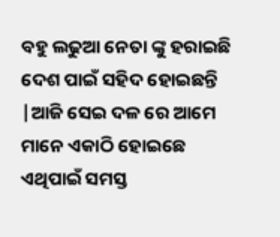ବହୁ ଲଢୁଆ ନେତା ଙ୍କୁ ହରାଇଛି ଦେଶ ପାଇଁ ସହିଦ ହୋଇଛନ୍ତି |ଆଜି ସେଇ ଦଳ ରେ ଆମେ ମାନେ ଏକାଠି ହୋଇଛେ ଏଥିପାଇଁ ସମସ୍ତ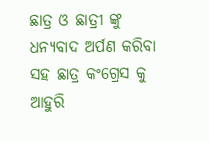ଛାତ୍ର ଓ ଛାତ୍ରୀ ଙ୍କୁ ଧନ୍ୟବାଦ ଅର୍ପଣ କରିବା ସହ ଛାତ୍ର କଂଗ୍ରେସ କୁ ଆହୁରି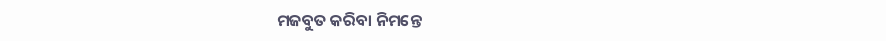ମଜବୁତ କରିବା ନିମନ୍ତେ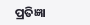ପ୍ରତିଜ୍ଞା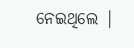ନେଇଥିଲେ |